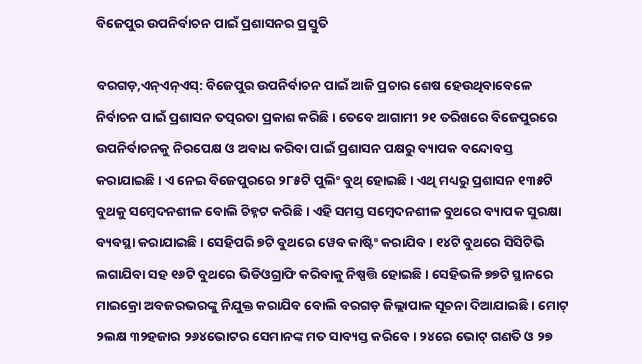ବିଜେପୁର ଉପନିର୍ବାଚନ ପାଇଁ ପ୍ରଶାସନର ପ୍ରସ୍ତୁତି

ବରଗଡ଼,ଏନ୍ଏନ୍ଏସ୍: ବିଜେପୁର ଉପନିର୍ବାଚନ ପାଇଁ ଆଜି ପ୍ରଚାର ଶେଷ ହେଉଥିବାବେଳେ ନିର୍ବାଚନ ପାଇଁ ପ୍ରଶାସନ ତତ୍ପରତା ପ୍ରକାଶ କରିଛି। ତେବେ ଆଗାମୀ ୨୧ ତରିଖରେ ବିଜେପୁରରେ ଉପନିର୍ବାଚନକୁ ନିରପେକ୍ଷ ଓ ଅବାଧ କରିବା ପାଇଁ ପ୍ରଶାସନ ପକ୍ଷରୁ ବ୍ୟାପକ ବନ୍ଦୋବସ୍ତ କରାଯାଇଛି। ଏ ନେଇ ବିଜେପୁରରେ ୨୮୫ଟି ପୁଲିଂ ବୁଥ୍ ହୋଇଛି । ଏଥି ମଧ୍ୟରୁ ପ୍ରଶାସନ ୧୩୫ଟି ବୁଥକୁ ସମ୍ବେଦନଶୀଳ ବୋଲି ଚିହ୍ନଟ କରିଛି । ଏହି ସମସ୍ତ ସମ୍ବେଦନଶୀଳ ବୁଥରେ ବ୍ୟାପକ ସୁରକ୍ଷା ବ୍ୟବସ୍ଥା କରାଯାଇଛି। ସେହିପରି ୭ଟି ବୁଥରେ ୱେବ କାଷ୍ଟିଂ କରାଯିବ । ୧୪ଟି ବୁଥରେ ସିସିଟିଭି ଲଗାଯିବା ସହ ୧୬ଟି ବୁଥରେ ଭିଡିଓଗ୍ରାଫି କରିବାକୁ ନିଷ୍ପତ୍ତି ହୋଇଛି । ସେହିଭଳି ୭୭ଟି ସ୍ଥାନରେ ମାଇକ୍ରୋ ଅବଜରଭରଙ୍କୁ ନିଯୁକ୍ତ କରାଯିବ ବୋଲି ବରଗଡ଼ ଜିଲ୍ଲାପାଳ ସୂଚନା ଦିଆଯାଇଛି । ମୋଟ୍ ୨ଲକ୍ଷ ୩୨ହଜାର ୨୬୪ଭୋଟର ସେମାନଙ୍କ ମତ ସାବ୍ୟସ୍ତ କରିବେ । ୨୪ରେ ଭୋଟ୍ ଗଣତି ଓ ୨୭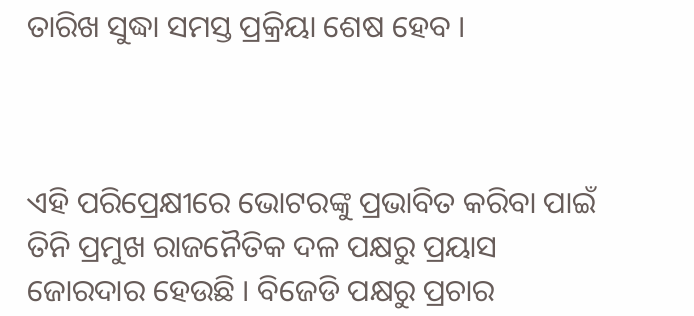ତାରିଖ ସୁଦ୍ଧା ସମସ୍ତ ପ୍ରକ୍ରିୟା ଶେଷ ହେବ ।



ଏହି ପରିପ୍ରେକ୍ଷୀରେ ଭୋଟରଙ୍କୁ ପ୍ରଭାବିତ କରିବା ପାଇଁ ତିନି ପ୍ରମୁଖ ରାଜନୈତିକ ଦଳ ପକ୍ଷରୁ ପ୍ରୟାସ ଜୋରଦାର ହେଉଛି । ବିଜେଡି ପକ୍ଷରୁ ପ୍ରଚାର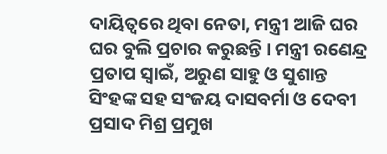ଦାୟିତ୍ୱରେ ଥିବା ନେତା, ମନ୍ତ୍ରୀ ଆଜି ଘର ଘର ବୁଲି ପ୍ରଚାର କରୁଛନ୍ତି । ମନ୍ତ୍ରୀ ରଣେନ୍ଦ୍ର ପ୍ରତାପ ସ୍ୱାଇଁ, ଅରୁଣ ସାହୁ ଓ ସୁଶାନ୍ତ ସିଂହଙ୍କ ସହ ସଂଜୟ ଦାସବର୍ମା ଓ ଦେବୀ ପ୍ରସାଦ ମିଶ୍ର ପ୍ରମୁଖ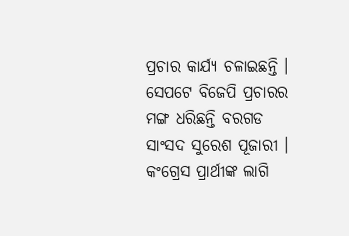ପ୍ରଚାର କାର୍ଯ୍ୟ ଚଳାଇଛନ୍ତି । ସେପଟେ ବିଜେପି ପ୍ରଚାରର ମଙ୍ଗ ଧରିଛନ୍ତି ବରଗଡ ସାଂସଦ ସୁରେଶ ପୂଜାରୀ । କଂଗ୍ରେସ ପ୍ରାର୍ଥୀଙ୍କ ଲାଗି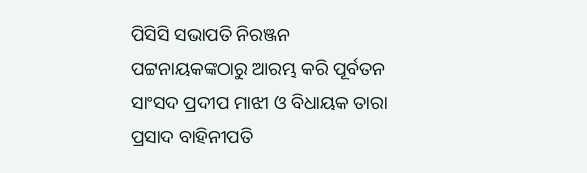ପିସିସି ସଭାପତି ନିରଞ୍ଜନ ପଟ୍ଟନାୟକଙ୍କଠାରୁ ଆରମ୍ଭ କରି ପୂର୍ବତନ ସାଂସଦ ପ୍ରଦୀପ ମାଝୀ ଓ ବିଧାୟକ ତାରା ପ୍ରସାଦ ବାହିନୀପତି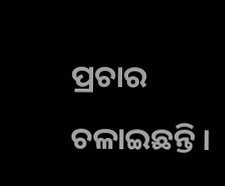ପ୍ରଚାର ଚଳାଇଛନ୍ତି ।